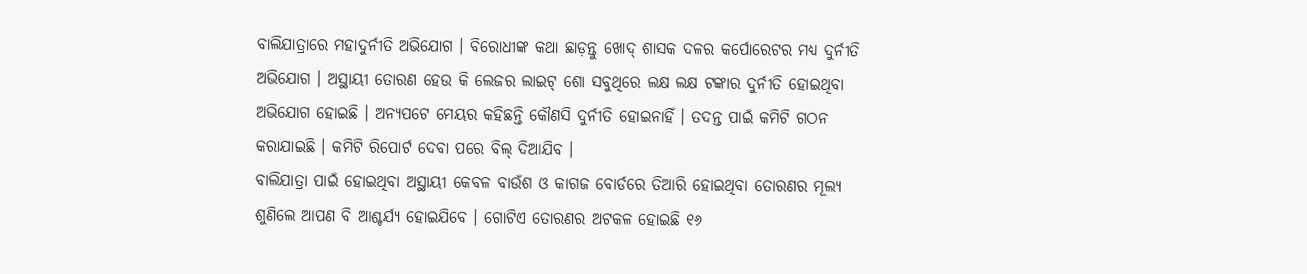ବାଲିଯାତ୍ରାରେ ମହାଦୁର୍ନୀତି ଅଭିଯୋଗ । ବିରୋଧୀଙ୍କ କଥା ଛାଡ଼ନ୍ତୁ ଖୋଦ୍ ଶାସକ ଦଳର କର୍ପୋରେଟର ମଧ୍ୟ ଦୁର୍ନୀତି ଅଭିଯୋଗ । ଅସ୍ଥାୟୀ ତୋରଣ ହେଉ କି ଲେଜର ଲାଇଟ୍ ଶୋ ସବୁଥିରେ ଲକ୍ଷ ଲକ୍ଷ ଟଙ୍କାର ଦୁର୍ନୀତି ହୋଇଥିବା ଅଭିଯୋଗ ହୋଇଛି । ଅନ୍ୟପଟେ ମେୟର କହିଛନ୍ତି କୌଣସି ଦୁର୍ନୀତି ହୋଇନାହିଁ । ତଦନ୍ତ ପାଇଁ କମିଟି ଗଠନ କରାଯାଇଛି । କମିଟି ରିପୋର୍ଟ ଦେବା ପରେ ବିଲ୍ ଦିଆଯିବ ।
ବାଲିଯାତ୍ରା ପାଇଁ ହୋଇଥିବା ଅସ୍ଥାୟୀ କେବଳ ବାଉଁଶ ଓ କାଗଜ ବୋର୍ଡରେ ତିଆରି ହୋଇଥିବା ତୋରଣର ମୂଲ୍ୟ ଶୁଣିଲେ ଆପଣ ବି ଆଶ୍ଚର୍ଯ୍ୟ ହୋଇଯିବେ । ଗୋଟିଏ ତୋରଣର ଅଟକଳ ହୋଇଛି ୧୬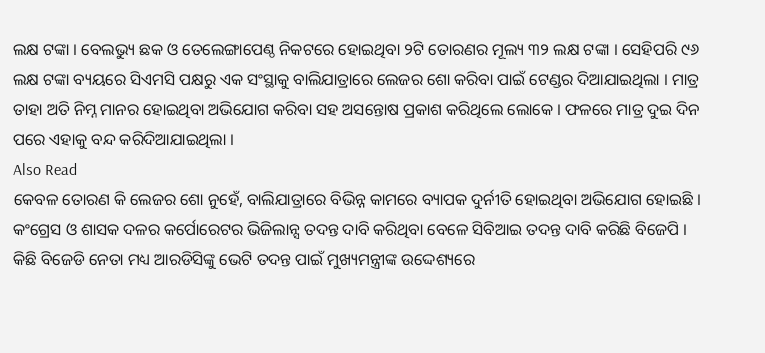ଲକ୍ଷ ଟଙ୍କା । ବେଲଭ୍ୟୁ ଛକ ଓ ତେଲେଙ୍ଗାପେଣ୍ଠ ନିକଟରେ ହୋଇଥିବା ୨ଟି ତୋରଣର ମୂଲ୍ୟ ୩୨ ଲକ୍ଷ ଟଙ୍କା । ସେହିପରି ୯୬ ଲକ୍ଷ ଟଙ୍କା ବ୍ୟୟରେ ସିଏମସି ପକ୍ଷରୁ ଏକ ସଂସ୍ଥାକୁ ବାଲିଯାତ୍ରାରେ ଲେଜର ଶୋ କରିବା ପାଇଁ ଟେଣ୍ଡର ଦିଆଯାଇଥିଲା । ମାତ୍ର ତାହା ଅତି ନିମ୍ନ ମାନର ହୋଇଥିବା ଅଭିଯୋଗ କରିବା ସହ ଅସନ୍ତୋଷ ପ୍ରକାଶ କରିଥିଲେ ଲୋକେ । ଫଳରେ ମାତ୍ର ଦୁଇ ଦିନ ପରେ ଏହାକୁ ବନ୍ଦ କରିଦିଆଯାଇଥିଲା ।
Also Read
କେବଳ ତୋରଣ କି ଲେଜର ଶୋ ନୁହେଁ, ବାଲିଯାତ୍ରାରେ ବିଭିନ୍ନ କାମରେ ବ୍ୟାପକ ଦୁର୍ନୀତି ହୋଇଥିବା ଅଭିଯୋଗ ହୋଇଛି । କଂଗ୍ରେସ ଓ ଶାସକ ଦଳର କର୍ପୋରେଟର ଭିଜିଲାନ୍ସ ତଦନ୍ତ ଦାବି କରିଥିବା ବେଳେ ସିବିଆଇ ତଦନ୍ତ ଦାବି କରିଛି ବିଜେପି । କିଛି ବିଜେଡି ନେତା ମଧ୍ୟ ଆରଡିସିଙ୍କୁ ଭେଟି ତଦନ୍ତ ପାଇଁ ମୁଖ୍ୟମନ୍ତ୍ରୀଙ୍କ ଉଦ୍ଦେଶ୍ୟରେ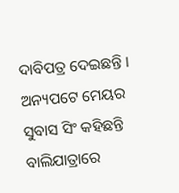ଦାବିପତ୍ର ଦେଇଛନ୍ତି ।
ଅନ୍ୟପଟେ ମେୟର ସୁବାସ ସିଂ କହିଛନ୍ତି ବାଲିଯାତ୍ରାରେ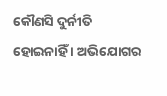କୌଣସି ଦୁର୍ନୀତି ହୋଇନାହିଁ । ଅଭିଯୋଗର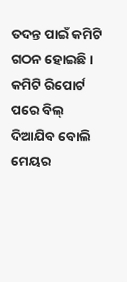ତଦନ୍ତ ପାଇଁ କମିଟି ଗଠନ ହୋଇଛି । କମିଟି ରିପୋର୍ଟ ପରେ ବିଲ୍ ଦିଆଯିବ ବୋଲି ମେୟର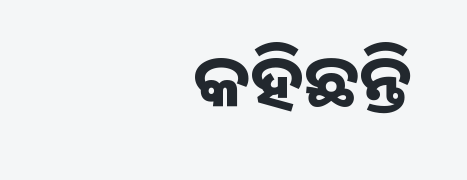କହିଛନ୍ତି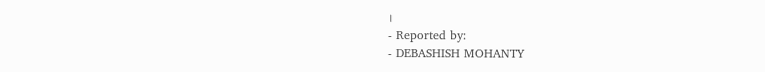।
- Reported by:
- DEBASHISH MOHANTY